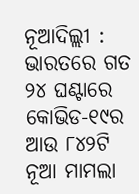ନୂଆଦିଲ୍ଲୀ : ଭାରତରେ ଗତ ୨୪ ଘଣ୍ଟାରେ କୋଭିଡ-୧୯ର ଆଉ ୮୪୨ଟି ନୂଆ ମାମଲା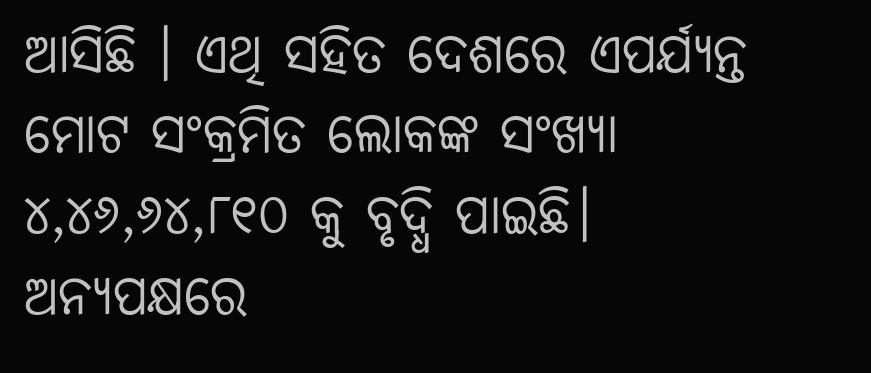ଆସିଛି । ଏଥି ସହିତ ଦେଶରେ ଏପର୍ଯ୍ୟନ୍ତ ମୋଟ ସଂକ୍ରମିତ ଲୋକଙ୍କ ସଂଖ୍ୟା ୪,୪୬,୬୪,୮୧୦ କୁ ବୃଦ୍ଧି ପାଇଛି। ଅନ୍ୟପକ୍ଷରେ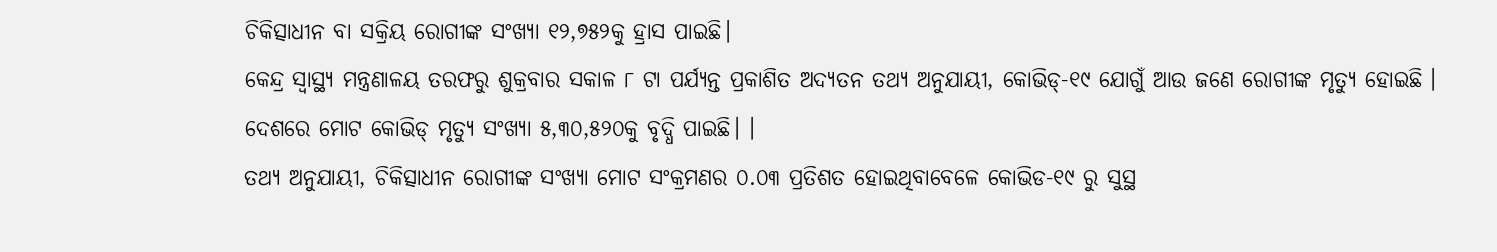ଚିକିତ୍ସାଧୀନ ବା ସକ୍ରିୟ ରୋଗୀଙ୍କ ସଂଖ୍ୟା ୧୨,୭୫୨କୁ ହ୍ରାସ ପାଇଛି।
କେନ୍ଦ୍ର ସ୍ୱାସ୍ଥ୍ୟ ମନ୍ତ୍ରଣାଳୟ ତରଫରୁ ଶୁକ୍ରବାର ସକାଳ ୮ ଟା ପର୍ଯ୍ୟନ୍ତ ପ୍ରକାଶିତ ଅଦ୍ୟତନ ତଥ୍ୟ ଅନୁଯାୟୀ, କୋଭିଡ୍-୧୯ ଯୋଗୁଁ ଆଉ ଜଣେ ରୋଗୀଙ୍କ ମୃତ୍ୟୁ ହୋଇଛି । ଦେଶରେ ମୋଟ କୋଭିଡ୍ ମୃତ୍ୟୁ ସଂଖ୍ୟା ୫,୩୦,୫୨୦କୁ ବୃଦ୍ଧି ପାଇଛି। ।
ତଥ୍ୟ ଅନୁଯାୟୀ, ଚିକିତ୍ସାଧୀନ ରୋଗୀଙ୍କ ସଂଖ୍ୟା ମୋଟ ସଂକ୍ରମଣର ୦.୦୩ ପ୍ରତିଶତ ହୋଇଥିବାବେଳେ କୋଭିଡ-୧୯ ରୁ ସୁସ୍ଥ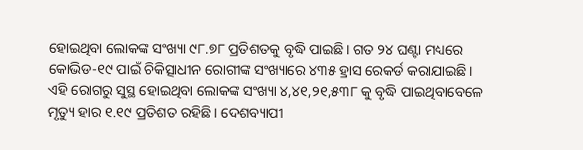ହୋଇଥିବା ଲୋକଙ୍କ ସଂଖ୍ୟା ୯୮.୭୮ ପ୍ରତିଶତକୁ ବୃଦ୍ଧି ପାଇଛି। ଗତ ୨୪ ଘଣ୍ଟା ମଧ୍ୟରେ କୋଭିଡ-୧୯ ପାଇଁ ଚିକିତ୍ସାଧୀନ ରୋଗୀଙ୍କ ସଂଖ୍ୟାରେ ୪୩୫ ହ୍ରାସ ରେକର୍ଡ କରାଯାଇଛି। ଏହି ରୋଗରୁ ସୁସ୍ଥ ହୋଇଥିବା ଲୋକଙ୍କ ସଂଖ୍ୟା ୪,୪୧,୨୧,୫୩୮ କୁ ବୃଦ୍ଧି ପାଇଥିବାବେଳେ ମୃତ୍ୟୁ ହାର ୧.୧୯ ପ୍ରତିଶତ ରହିଛି। ଦେଶବ୍ୟାପୀ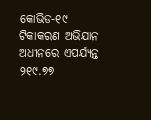କୋଭିଡ-୧୯ ଟିକାକରଣ ଅଭିଯାନ ଅଧୀନରେ ଏପର୍ଯ୍ୟନ୍ତ ୨୧୯.୭୭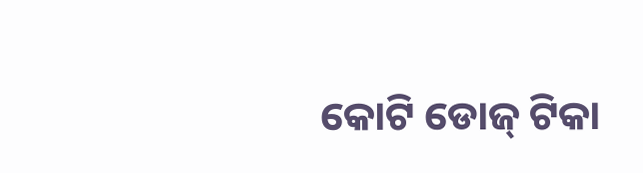କୋଟି ଡୋଜ୍ ଟିକା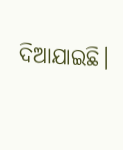ଦିଆଯାଇଛି।